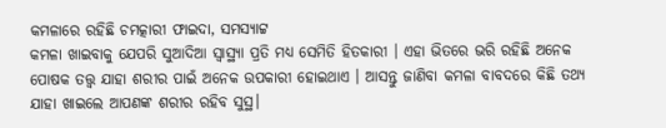କମଳାରେ ରହିଛି ଚମତ୍କାରୀ ଫାଇଦା, ସମସ୍ୟାଟ୍ଟ
କମଳା ଖାଇବାକୁ ଯେପରି ସୁଆଦିଆ ସ୍ବାସ୍ଥ୍ୟା ପ୍ରତି ମଧ୍ୟ ସେମିତି ହିତକାରୀ । ଏହା ଭିତରେ ଭରି ରହିଛି ଅନେକ ପୋଷକ ତତ୍ତ୍ଵ ଯାହା ଶରୀର ପାଇଁ ଅନେକ ଉପକାରୀ ହୋଇଥାଏ । ଆସନ୍ତୁ ଜାଣିବା କମଳା ବାବଦରେ କିଛି ତଥ୍ୟ ଯାହା ଖାଇଲେ ଆପଣଙ୍କ ଶରୀର ରହିବ ସୁସ୍ଥ।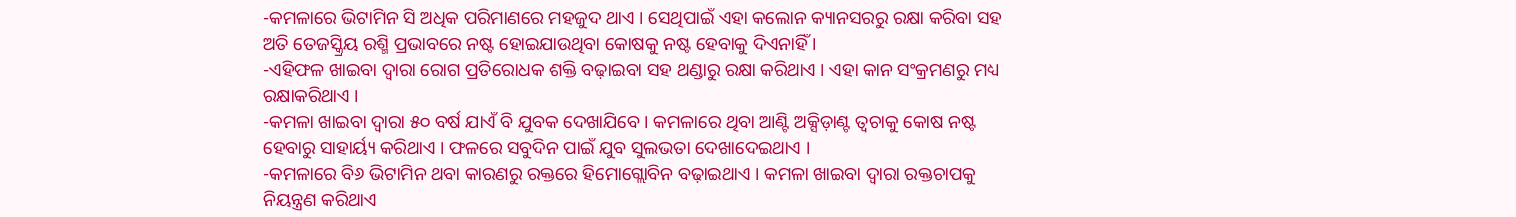-କମଳାରେ ଭିଟାମିନ ସି ଅଧିକ ପରିମାଣରେ ମହଜୁଦ ଥାଏ । ସେଥିପାଇଁ ଏହା କଲୋନ କ୍ୟାନସରରୁ ରକ୍ଷା କରିବା ସହ ଅତି ତେଜସ୍କ୍ରିୟ ରଶ୍ମି ପ୍ରଭାବରେ ନଷ୍ଟ ହୋଇଯାଉଥିବା କୋଷକୁ ନଷ୍ଟ ହେବାକୁ ଦିଏନାହିଁ ।
-ଏହିଫଳ ଖାଇବା ଦ୍ଵାରା ରୋଗ ପ୍ରତିରୋଧକ ଶକ୍ତି ବଢ଼ାଇବା ସହ ଥଣ୍ଡାରୁ ରକ୍ଷା କରିଥାଏ । ଏହା କାନ ସଂକ୍ରମଣରୁ ମଧ୍ୟ ରକ୍ଷାକରିଥାଏ ।
-କମଳା ଖାଇବା ଦ୍ଵାରା ୫୦ ବର୍ଷ ଯାଏଁ ବି ଯୁବକ ଦେଖାଯିବେ । କମଳାରେ ଥିବା ଆଣ୍ଟି ଅକ୍ସିଡ଼ାଣ୍ଟ ତ୍ଵଚାକୁ କୋଷ ନଷ୍ଟ ହେବାରୁ ସାହାର୍ୟ୍ୟ କରିଥାଏ । ଫଳରେ ସବୁଦିନ ପାଇଁ ଯୁବ ସୁଲଭତା ଦେଖାଦେଇଥାଏ ।
-କମଳାରେ ବି୬ ଭିଟାମିନ ଥବା କାରଣରୁ ରକ୍ତରେ ହିମୋଗ୍ଲୋବିନ ବଢ଼ାଇଥାଏ । କମଳା ଖାଇବା ଦ୍ଵାରା ରକ୍ତଚାପକୁ ନିୟନ୍ତ୍ରଣ କରିଥାଏ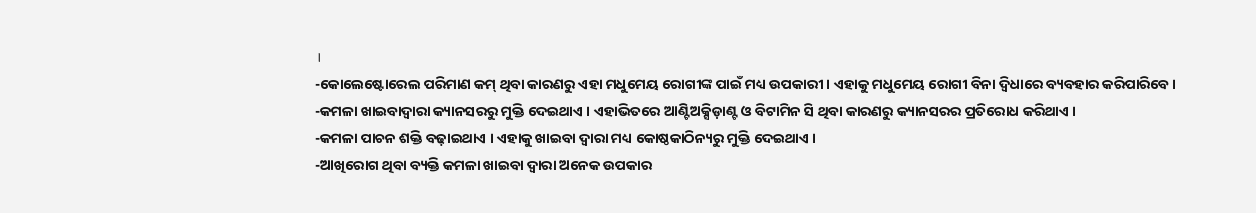।
-କୋଲେଷ୍ଟୋରେଲ ପରିମାଣ କମ୍ ଥିବା କାରଣରୁ ଏହା ମଧୁମେୟ ରୋଗୀଙ୍କ ପାଇଁ ମଧ୍ୟ ଉପକାରୀ । ଏହାକୁ ମଧୁମେୟ ରୋଗୀ ବିନା ଦ୍ଵିଧାରେ ବ୍ୟବହାର କରିପାରିବେ ।
-କମଳା ଖାଇବାଦ୍ଵାରା କ୍ୟାନସରରୁ ମୁକ୍ତି ଦେଇଥାଏ । ଏହାଭିତରେ ଆଣ୍ଟିଅକ୍ସିଡ଼ାଣ୍ଟ ଓ ବିଟାମିନ ସି ଥିବା କାରଣରୁ କ୍ୟାନସରର ପ୍ରତିରୋଧ କରିଥାଏ ।
-କମଳା ପାଚନ ଶକ୍ତି ବଢ଼ାଇଥାଏ । ଏହାକୁ ଖାଇବା ଦ୍ଵାରା ମଧ୍ୟ କୋଷ୍ଠକାଠିନ୍ୟରୁ ମୁକ୍ତି ଦେଇଥାଏ ।
-ଆଖିରୋଗ ଥିବା ବ୍ୟକ୍ତି କମଳା ଖାଇବା ଦ୍ଵାରା ଅନେକ ଉପକାର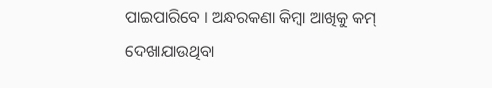ପାଇପାରିବେ । ଅନ୍ଧରକଣା କିମ୍ବା ଆଖିକୁ କମ୍ ଦେଖାଯାଉଥିବା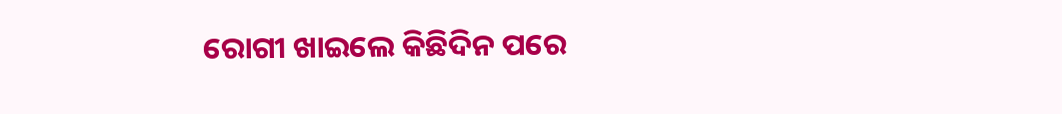ରୋଗୀ ଖାଇଲେ କିଛିଦିନ ପରେ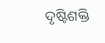ଦୃଷ୍ଟିଶକ୍ତି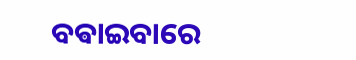ବଵାଇବାରେ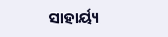ସାହାର୍ୟ୍ୟ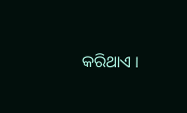କରିଥାଏ ।